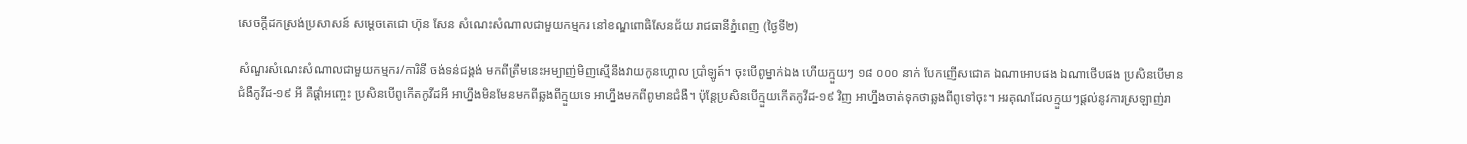សេចក្ដីដកស្រង់ប្រសាសន៍ សម្ដេចតេជោ ហ៊ុន សែន សំណេះសំណាលជាមួយកម្មករ នៅខណ្ឌពោធិសែនជ័យ រាជធានីភ្នំពេញ (ថ្ងៃទី២)

សំណួរសំណេះសំណាលជាមួយកម្មករ/ការិនី ចង់ទន់ជង្គង់ មកពីត្រឹមនេះអម្បាញ់មិញស្មើនឹងវាយកូនហ្គោល ប្រាំឡូត៍។ ចុះបើពូម្នាក់ឯង ហើយក្មួយៗ ១៨ ០០០ នាក់ បែកញើសជោគ ឯណាអោបផង ឯណាថើបផង ប្រសិនបើមានជំងឺកូវីដ-១៩ អី គឺផ្ដាំអញ្ចេះ ប្រសិនបើពូកើតកូវីដអី អាហ្នឹងមិនមែនមកពីឆ្លងពីក្មួយទេ អាហ្នឹងមកពីពូមានជំងឺ។ ប៉ុន្ដែប្រសិនបើក្មួយកើតកូវីដ-១៩ វិញ អាហ្នឹងចាត់ទុកថាឆ្លងពីពូទៅចុះ។ អរគុណដែលក្មួយៗផ្ដល់នូវការស្រឡាញ់រា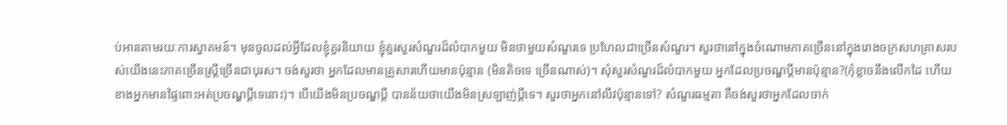ប់អានតាមរយៈការស្វាគមន៍។ មុនចូលដល់អ្វីដែលខ្ញុំគួរនិយាយ ខ្ញុំគួរសួរសំណួរដ៏លំបាកមួយ មិនថាមួយសំណួរទេ ប្រហែលជាច្រើនសំណួរ។ សួរថានៅក្នុងចំណោមភាគច្រើននៅក្នុងរោងចក្រសហគ្រាសរបស់យើងនេះភាគច្រើនស្ដ្រីច្រើនជាបុរស។ ចង់សួរថា អ្នកដែលមានគ្រួសារហើយមានប៉ុន្មាន (មិនតិចទេ ច្រើនណាស់)។ សុំសួរសំណួរដ៏លំបាកមួយ អ្នកដែលប្រចណ្ឌប្ដីមានប៉ុន្មាន?(កុំខ្លាចនឹងលើកដៃ ហើយខាងអ្នកមានផ្ទៃពោះអត់ប្រចណ្ឌប្ដីទេនោះ)។ បើយើងមិនប្រចណ្ឌប្ដី បានន័យថាយើងមិនស្រឡាញ់ប្ដីទេ។ សួរថាអ្នកនៅលីវប៉ុន្មានទៅ? សំណួរធម្មតា គឺចង់សួរថាអ្នកដែលចាក់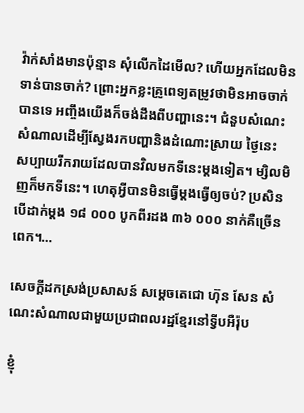វ៉ាក់សាំងមានប៉ុន្មាន សុំលើកដៃមើល? ហើយអ្នកដែលមិនទាន់បានចាក់? ព្រោះអ្នកខ្លះគ្រូពេទ្យតម្រូវថាមិនអាចចាក់បានទេ អញ្ចឹងយើងក៏ចង់ដឹងពីបញ្ហានេះ។ ជំនួបសំណេះសំណាលដើម្បីស្វែងរកបញ្ហានិងដំណោះស្រាយ ថ្ងៃនេះ សប្បាយរីករាយដែលបានវិលមកទីនេះម្ដងទៀត។ ម្សិលមិញក៏មកទីនេះ។ ហេតុអ្វីបានមិនធ្វើម្ដងធ្វើឲ្យចប់? ប្រសិនបើដាក់ម្ដង ១៨ ០០០ បូកពីរដង ៣៦ ០០០ នាក់គឺច្រើនពេក។…

សេចក្តីដកស្រង់ប្រសាសន៍ សម្តេចតេជោ ហ៊ុន សែន សំណេះសំណាលជាមួយប្រជាពលរដ្ឋខ្មែរនៅទ្វីបអឺរ៉ុប

ខ្ញុំ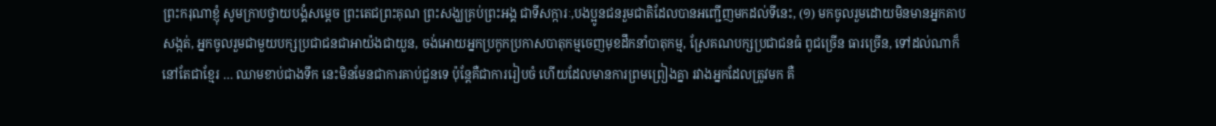ព្រះករុណាខ្ញុំ សូមក្រាបថ្វាយបង្គំសម្តេច ព្រះតេជព្រះគុណ ព្រះសង្ឃគ្រប់ព្រះអង្គ ជាទីសក្ការៈ,បងប្អូនជនរួមជាតិដែលបានអញ្ជើញមកដល់ទីនេះ, (១) មកចូលរួមដោយមិនមានអ្នកគាបសង្កត់, អ្នកចូលរួមជាមួយបក្សប្រជាជនជាអាយ៉ងជាយួន, ចង់អោយអ្នកប្រកូកប្រកាសបាតុកម្មចេញមុខដឹកនាំបាតុកម្ម, ស្រែគណបក្សប្រជាជនធំ ពូជច្រើន ធារច្រើន, ទៅដល់ណាក៏នៅតែជាខ្មែរ … ឈាមខាប់ជាងទឹក នេះមិនមែនជាការគាប់ជួនទេ ប៉ុន្តែគឺជាការរៀបចំ ហើយដែលមានការព្រមព្រៀងគ្នា រវាងអ្នកដែលត្រូវមក គឺ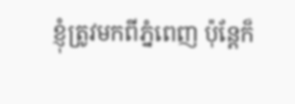ខ្ញុំត្រូវមកពីភ្នំពេញ ប៉ុន្តែក៏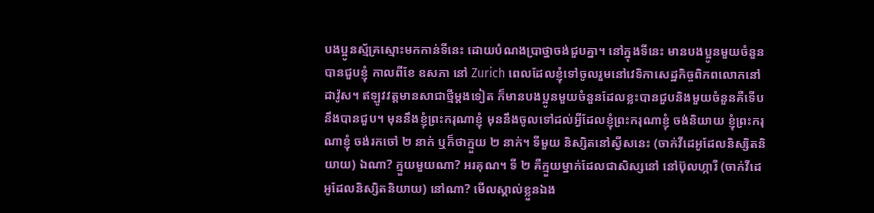បងប្អូនស្ម័គ្រស្មោះមកកាន់ទីនេះ ដោយបំណងប្រាថ្នាចង់ជួបគ្នា។ នៅក្នុងទីនេះ មានបងប្អូនមួយចំនួនបានជួបខ្ញុំ កាលពីខែ ឧសភា នៅ Zurich ពេលដែលខ្ញុំទៅចូលរួមនៅវេទិកាសេដ្ឋកិច្ចពិភពលោកនៅ ដាវ៉ូស។ ឥឡូវវត្តមានសាជាថ្មីម្តងទៀត ក៏មានបងប្អូនមួយចំនួនដែលខ្លះបានជួបនិងមួយចំនួនគឺទើបនឹងបានជួប។ មុននឹងខ្ញុំព្រះករុណាខ្ញុំ មុននឹងចូលទៅដល់អ្វីដែលខ្ញុំព្រះករុណាខ្ញុំ ចង់និយាយ ខ្ញុំព្រះករុណាខ្ញុំ ចង់រកចៅ ២ នាក់ ឬក៏ថាក្មួយ ២ នាក់។ ទីមួយ និស្សិតនៅស្វីសនេះ (ចាក់វីដេអូដែលនិស្សិតនិយាយ) ឯណា? ក្មួយមួយណា? អរគុណ។ ទី ២ គឺក្មួយម្នាក់ដែលជាសិស្សនៅ នៅប៊ុលហ្ការី (ចាក់វីដេអូដែលនិស្សិតនិយាយ) នៅណា? មើលស្គាល់ខ្លួនឯង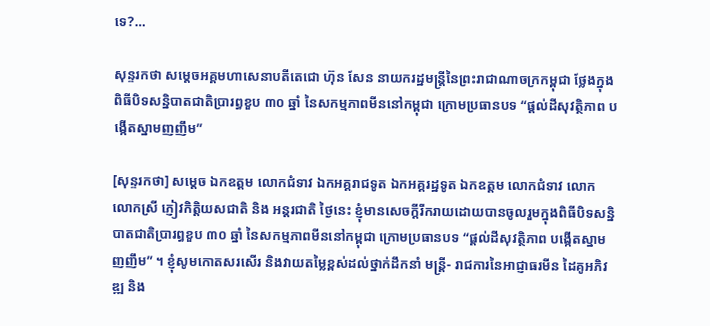ទេ?…

សុន្ទរកថា សម្តេចអគ្គមហាសេនាបតីតេជោ ហ៊ុន សែន នាយករដ្ឋមន្រ្តីនៃព្រះរាជាណាចក្រកម្ពុជា ថ្លែងក្នុងពិធីបិទសន្និបាតជាតិប្រារព្ធខួប ៣០ ឆ្នាំ នៃសកម្មភាពមីននៅកម្ពុជា ក្រោមប្រធានបទ “ផ្តល់ដីសុវត្ថិភាព បង្កើតស្នាមញញឹម”

[សុន្ទរកថា] សម្តេច ឯកឧត្តម លោកជំទាវ ឯកអគ្គរាជទូត ឯកអគ្គរដ្ឋទូត ឯកឧត្តម លោកជំទាវ លោក លោកស្រី ភ្ញៀវកិត្តិយសជាតិ និង អន្តរជាតិ ថ្ងៃនេះ ខ្ញុំមានសេចក្តីរីករាយដោយបានចូលរួមក្នុងពិធីបិទសន្និបាតជាតិប្រារព្ធខួប ៣០ ឆ្នាំ នៃសកម្មភាពមីននៅកម្ពុជា ក្រោមប្រធានបទ “ផ្តល់ដីសុវត្ថិភាព បង្កើតស្នាមញញឹម” ។ ខ្ញុំសូមកោតសរសើរ និងវាយតម្លៃខ្ពស់ដល់ថ្នាក់ដឹកនាំ មន្រ្តី- រាជការនៃអាជ្ញាធរមីន ដៃគូអភិវឌ្ឍ និង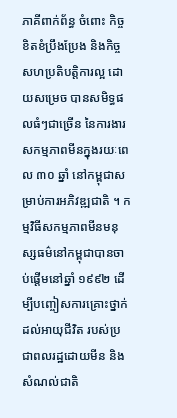ភាគីពាក់ព័ន្ធ ចំពោះ កិច្ចខិតខំប្រឹងប្រែង និងកិច្ចសហប្រតិបត្តិការល្អ ដោយសម្រេច បានសមិទ្ធផលធំៗជាច្រើន នៃការងារសកម្មភាពមីនក្នុងរយៈពេល ៣០ ឆ្នាំ នៅកម្ពុជាសម្រាប់ការអភិវឌ្ឍជាតិ ។ កម្មវិធីសកម្មភាពមីនមនុស្សធម៌នៅកម្ពុជាបានចាប់ផ្តើមនៅឆ្នាំ ១៩៩២ ដើម្បីបញ្ចៀសការគ្រោះថ្នាក់ដល់អាយុជីវិត របស់ប្រជាពលរដ្ឋដោយមីន និងសំណល់ជាតិ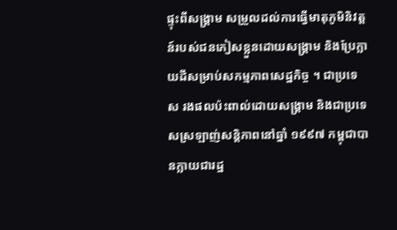ផ្ទុះពីសង្រ្គាម សម្រួលដល់ការធ្វើមាតុភូមិនិវត្តន៍របស់ជនភៀសខ្លួនដោយសង្គ្រាម និងប្រែក្លាយដីសម្រាប់សកម្មភាពសេដ្ឋកិច្ច ។ ជាប្រទេស រងផលប៉ះពាល់ដោយសង្គ្រាម និងជាប្រទេសស្រឡាញ់សន្តិភាពនៅឆ្នាំ ១៩៩៧ កម្ពុជាបានក្លាយជារដ្ឋ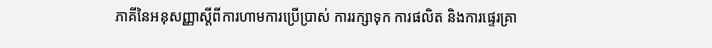ភាគីនៃអនុសញ្ញាស្តីពីការហាមការប្រើប្រាស់ ការរក្សាទុក ការផលិត និងការផ្ទេរគ្រា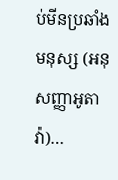ប់មីនប្រឆាំងមនុស្ស (អនុសញ្ញាអូតាវ៉ា)…